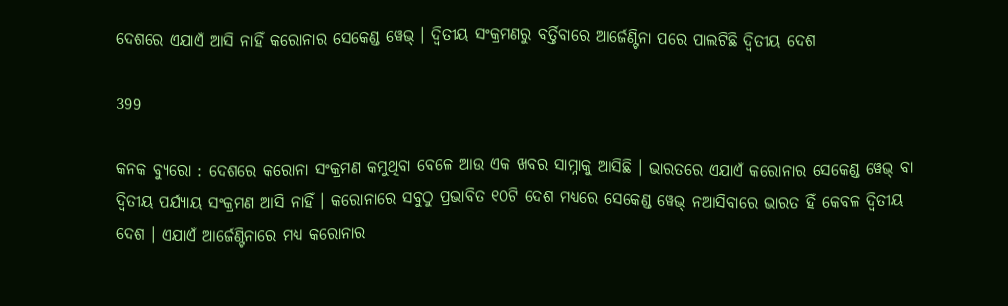ଦେଶରେ ଏଯାଏଁ ଆସି ନାହିଁ କରୋନାର ସେକେଣ୍ଡ ୱେଭ୍ । ଦ୍ୱିତୀୟ ସଂକ୍ରମଣରୁ ବର୍ତ୍ତିବାରେ ଆର୍ଜେଣ୍ଟିନା ପରେ ପାଲଟିଛି ଦ୍ୱିତୀୟ ଦେଶ

399

କନକ ବ୍ୟୁରୋ : ଦେଶରେ କରୋନା ସଂକ୍ରମଣ କମୁଥିବା ବେଳେ ଆଉ ଏକ ଖବର ସାମ୍ନାକୁ ଆସିଛି । ଭାରତରେ ଏଯାଏଁ କରୋନାର ସେକେଣ୍ଡ ୱେଭ୍ ବା ଦ୍ୱିତୀୟ ପର୍ଯ୍ୟାୟ ସଂକ୍ରମଣ ଆସି ନାହିଁ । କରୋନାରେ ସବୁଠୁ ପ୍ରଭାବିତ ୧୦ଟି ଦେଶ ମଧ୍ୟରେ ସେକେଣ୍ଡ ୱେଭ୍ ନଆସିବାରେ ଭାରତ ହିଁ କେବଳ ଦ୍ୱିତୀୟ ଦେଶ । ଏଯାଏଁ ଆର୍ଜେଣ୍ଟିନାରେ ମଧ୍ୟ କରୋନାର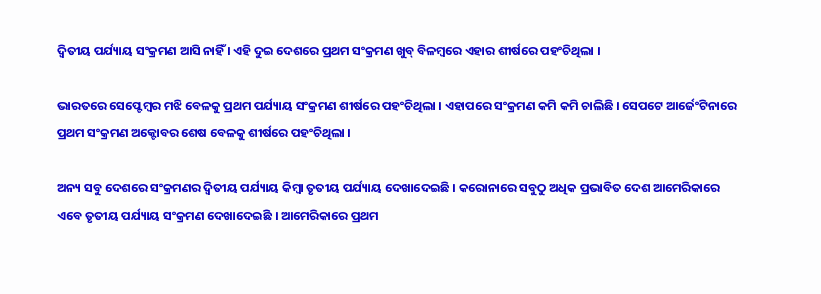ଦ୍ୱିତୀୟ ପର୍ଯ୍ୟାୟ ସଂକ୍ରମଣ ଆସି ନାହିଁ । ଏହି ଦୁଇ ଦେଶରେ ପ୍ରଥମ ସଂକ୍ରମଣ ଖୁବ୍ ବିଳମ୍ବରେ ଏହାର ଶୀର୍ଷରେ ପହଂଚିଥିଲା ।

ଭାରତରେ ସେପ୍ଟେମ୍ବର ମଝି ବେଳକୁ ପ୍ରଥମ ପର୍ଯ୍ୟାୟ ସଂକ୍ରମଣ ଶୀର୍ଷରେ ପହଂଚିଥିଲା । ଏହାପରେ ସଂକ୍ରମଣ କମି କମି ଚାଲିଛି । ସେପଟେ ଆର୍ଜେଂଟିନାରେ ପ୍ରଥମ ସଂକ୍ରମଣ ଅକ୍ଟୋବର ଶେଷ ବେଳକୁ ଶୀର୍ଷରେ ପହଂଚିଥିଲା ।

ଅନ୍ୟ ସବୁ ଦେଶରେ ସଂକ୍ରମଣର ଦ୍ୱିତୀୟ ପର୍ଯ୍ୟାୟ କିମ୍ବା ତୃତୀୟ ପର୍ଯ୍ୟାୟ ଦେଖାଦେଇଛି । କରୋନାରେ ସବୁଠୁ ଅଧିକ ପ୍ରଭାବିତ ଦେଶ ଆମେରିକାରେ ଏବେ ତୃତୀୟ ପର୍ଯ୍ୟାୟ ସଂକ୍ରମଣ ଦେଖାଦେଇଛି । ଆମେରିକାରେ ପ୍ରଥମ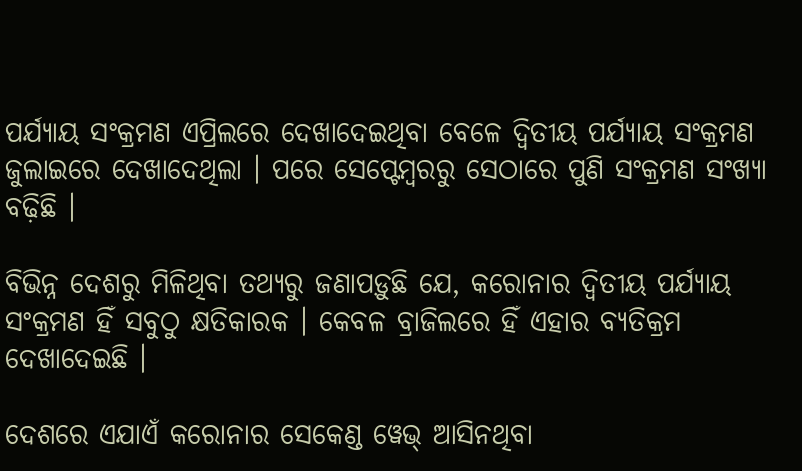ପର୍ଯ୍ୟାୟ ସଂକ୍ରମଣ ଏପ୍ରିଲରେ ଦେଖାଦେଇଥିବା ବେଳେ ଦ୍ୱିତୀୟ ପର୍ଯ୍ୟାୟ ସଂକ୍ରମଣ ଜୁଲାଇରେ ଦେଖାଦେଥିଲା । ପରେ ସେପ୍ଟେମ୍ବରରୁ ସେଠାରେ ପୁଣି ସଂକ୍ରମଣ ସଂଖ୍ୟା ବଢ଼ିଛି ।

ବିଭିନ୍ନ ଦେଶରୁ ମିଳିଥିବା ତଥ୍ୟରୁ ଜଣାପଡ଼ୁଛି ଯେ, କରୋନାର ଦ୍ୱିତୀୟ ପର୍ଯ୍ୟାୟ ସଂକ୍ରମଣ ହିଁ ସବୁଠୁ କ୍ଷତିକାରକ । କେବଳ ବ୍ରାଜିଲରେ ହିଁ ଏହାର ବ୍ୟତିକ୍ରମ ଦେଖାଦେଇଛି ।

ଦେଶରେ ଏଯାଏଁ କରୋନାର ସେକେଣ୍ଡ ୱେଭ୍ ଆସିନଥିବା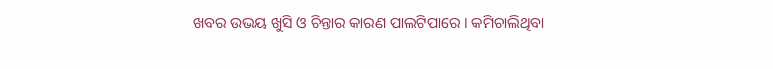ଖବର ଉଭୟ ଖୁସି ଓ ଚିନ୍ତାର କାରଣ ପାଲଟିପାରେ । କମିଚାଲିଥିବା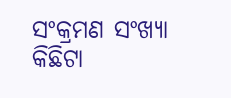ସଂକ୍ରମଣ ସଂଖ୍ୟା କିଛିଟା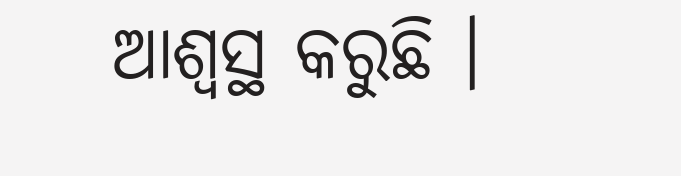ଆଶ୍ୱସ୍ଥ କରୁଛି ।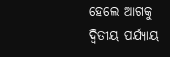ହେଲେ ଆଗକୁ ଦ୍ୱିତୀୟ ପର୍ଯ୍ୟାୟ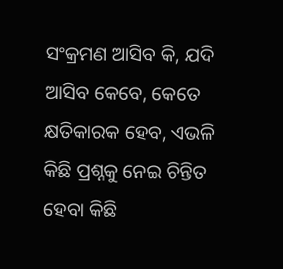ସଂକ୍ରମଣ ଆସିବ କି, ଯଦି ଆସିବ କେବେ, କେତେ କ୍ଷତିକାରକ ହେବ, ଏଭଳି କିଛି ପ୍ରଶ୍ନକୁ ନେଇ ଚିନ୍ତିତ ହେବା କିଛି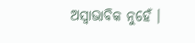ଅସ୍ୱାଭାବିକ ନୁହେଁ ।